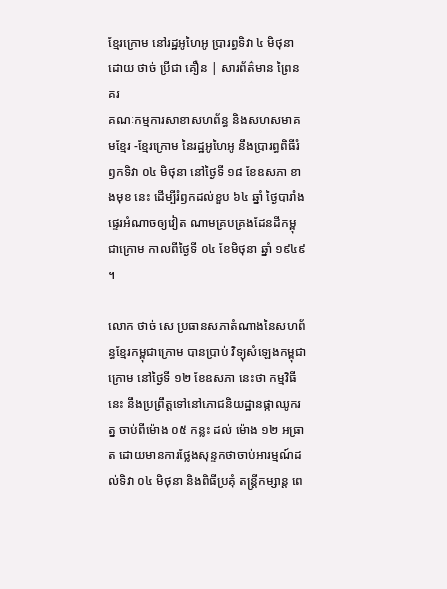ខ្មែរក្រោម នៅរដ្ឋអូហៃអូ ប្រារព្ធទិវា ៤ មិថុនា
ដោយ ថាច់ ប្រីជា គឿន | សារព័ត៌មាន ព្រៃនគរ
គណៈកម្មការសាខាសហព័ន្ធ និងសហសមាគមខ្មែរ -ខ្មែរក្រោម នៃរដ្ឋអូហៃអូ នឹងប្រារព្ធពិធីរំឭកទិវា ០៤ មិថុនា នៅថ្ងៃទី ១៨ ខែឧសភា ខាងមុខ នេះ ដើម្បីរំឭកដល់ខួប ៦៤ ឆ្នាំ ថ្ងៃបារាំងផ្ទេរអំណាចឲ្យវៀត ណាមគ្របគ្រងដែនដីកម្ពុជាក្រោម កាលពីថ្ងៃទី ០៤ ខែមិថុនា ឆ្នាំ ១៩៤៩ ។

លោក ថាច់ សេ ប្រធានសភាតំណាងនៃសហព័ន្ធខ្មែរកម្ពុជាក្រោម បានប្រាប់ វិទ្យុសំឡេងកម្ពុជាក្រោម នៅថ្ងៃទី ១២ ខែឧសភា នេះថា កម្មវិធីនេះ នឹងប្រព្រឹត្តទៅនៅភោជនិយដ្ឋានផ្កាឈូករត្ន ចាប់ពីម៉ោង ០៥ កន្លះ ដល់ ម៉ោង ១២ អធ្រាត ដោយមានការថ្លែងសុន្ទកថាចាប់អារម្មណ៍ដល់ទិវា ០៤ មិថុនា និងពិធីប្រគុំ តន្ត្រីកម្សាន្ត ពេ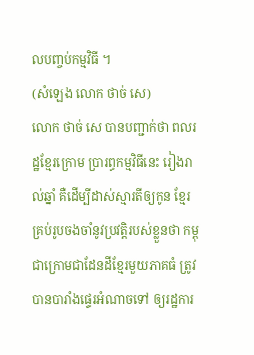លបញ្ចប់កម្មវិធី ។
(សំឡេង លោក ថាច់ សេ)
លោក ថាច់ សេ បានបញ្ជាក់ថា ពលរដ្ឋខ្មែរក្រោម ប្រារព្ធកម្មវិធីនេះ រៀងរាល់ឆ្នាំ គឺដើម្បីដាស់ស្មារតីឲ្យកូន ខ្មែរគ្រប់រូបចងចាំនូវប្រវត្តិរបស់ខ្លួនថា កម្ពុជាក្រោមជាដែនដីខ្មែរមួយភាគធំ ត្រូវបានបារាំងផ្ទេរអំណាចទៅ ឲ្យរដ្ឋការ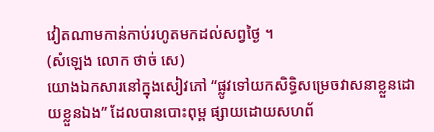វៀតណាមកាន់កាប់រហូតមកដល់សព្វថ្ងៃ ។
(សំឡេង លោក ថាច់ សេ)
យោងឯកសារនៅក្នុងសៀវភៅ “ផ្លូវទៅយកសិទ្ធិសម្រេចវាសនាខ្លួនដោយខ្លួនឯង” ដែលបានបោះពុម្ព ផ្សាយដោយសហព័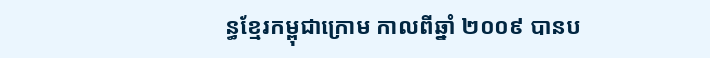ន្ធខ្មែរកម្ពុជាក្រោម កាលពីឆ្នាំ ២០០៩ បានប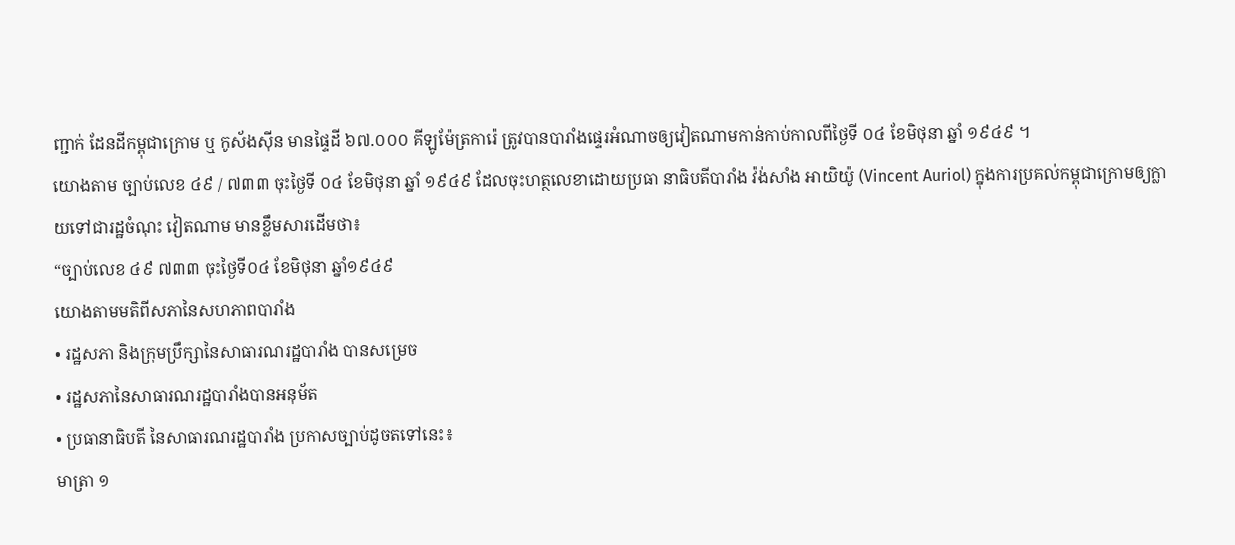ញ្ជាក់ ដែនដីកម្ពុជាក្រោម ឬ កូស័ងស៊ីន មានផ្ទៃដី ៦៧.០០០ គីឡូម៉ែត្រការ៉េ ត្រូវបានបារាំងផ្ទេរអំណាចឲ្យវៀតណាមកាន់កាប់កាលពីថ្ងៃទី ០៤ ខែមិថុនា ឆ្នាំ ១៩៤៩ ។
យោងតាម ច្បាប់លេខ ៤៩ / ៧៣៣ ចុះថ្ងៃទី ០៤ ខែមិថុនា ឆ្នាំ ១៩៤៩ ដែលចុះហត្ថលេខាដោយប្រធា នាធិបតីបារាំង វ៉ង់សាំង អាយិយ៉ូ (Vincent Auriol) ក្នុងការប្រគល់កម្ពុជាក្រោមឲ្យក្លាយទៅជារដ្ឋចំណុះ វៀតណាម មានខ្លឹមសារដើមថា៖
“ច្បាប់លេខ ៤៩ ៧៣៣ ចុះថ្ងៃទី០៤ ខែមិថុនា ឆ្នាំ១៩៤៩
យោងតាមមតិពីសភានៃសហភាពបារាំង
• រដ្ឋសភា និងក្រុមប្រឹក្សានៃសាធារណរដ្ឋបារាំង បានសម្រេច
• រដ្ឋសភានៃសាធារណរដ្ឋបារាំងបានអនុម័ត
• ប្រធានាធិបតី នៃសាធារណរដ្ឋបារាំង ប្រកាសច្បាប់ដូចតទៅនេះ៖
មាត្រា ១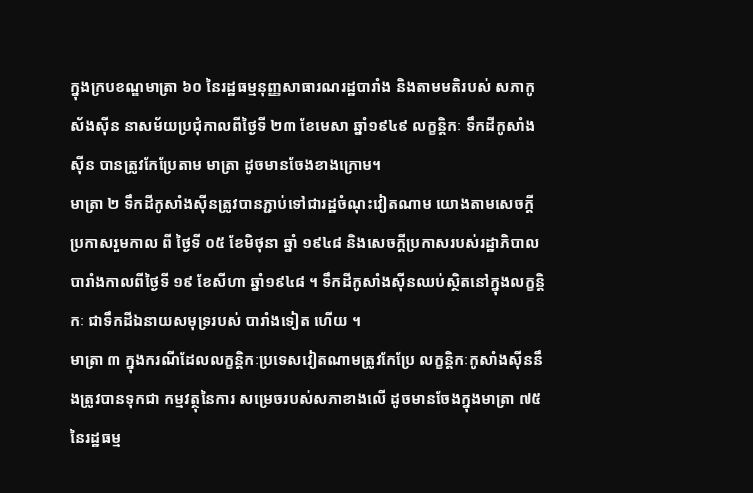ក្នុងក្របខណ្ឌមាត្រា ៦០ នៃរដ្ឋធម្មនុញ្ញសាធារណរដ្ឋបារាំង និងតាមមតិរបស់ សភាកូស័ងស៊ីន នាសម័យប្រជុំកាលពីថ្ងៃទី ២៣ ខែមេសា ឆ្នាំ១៩៤៩ លក្ខន្តិកៈ ទឹកដីកូសាំងស៊ីន បានត្រូវកែប្រែតាម មាត្រា ដូចមានចែងខាងក្រោម។
មាត្រា ២ ទឹកដីកូសាំងស៊ីនត្រូវបានភ្ជាប់ទៅជារដ្ឋចំណុះវៀតណាម យោងតាមសេចក្តីប្រកាសរួមកាល ពី ថ្ងៃទី ០៥ ខែមិថុនា ឆ្នាំ ១៩៤៨ និងសេចក្តីប្រកាសរបស់រដ្ឋាភិបាល បារាំងកាលពីថ្ងៃទី ១៩ ខែសីហា ឆ្នាំ១៩៤៨ ។ ទឹកដីកូសាំងស៊ីនឈប់ស្ថិតនៅក្នុងលក្ខន្តិកៈ ជាទឹកដីឯនាយសមុទ្ររបស់ បារាំងទៀត ហើយ ។
មាត្រា ៣ ក្នុងករណីដែលលក្ខន្តិកៈប្រទេសវៀតណាមត្រូវកែប្រែ លក្ខន្តិកៈកូសាំងស៊ីននឹងត្រូវបានទុកជា កម្មវត្ថុនៃការ សម្រេចរបស់សភាខាងលើ ដូចមានចែងក្នុងមាត្រា ៧៥ នៃរដ្ឋធម្ម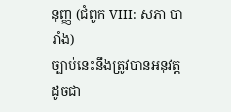នុញ្ញ (ជំពូក VIII: សភា បារាំង)
ច្បាប់នេះនឹងត្រូវបានអនុវត្តដូចជា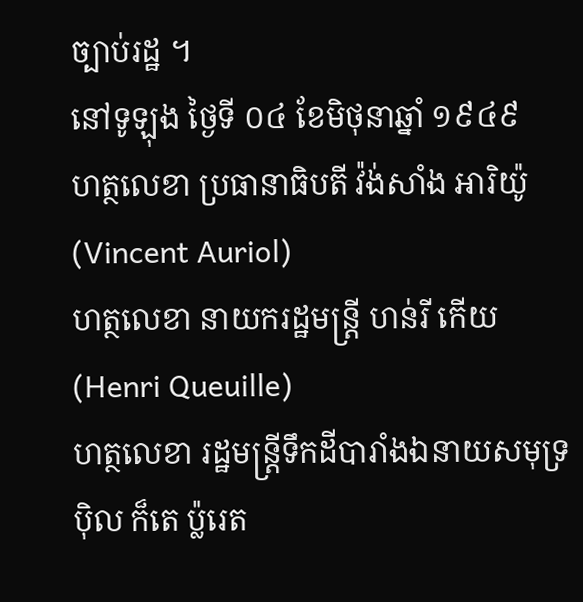ច្បាប់រដ្ឋ ។
នៅទូឡុង ថ្ងៃទី ០៤ ខែមិថុនាឆ្នាំ ១៩៤៩
ហត្ថលេខា ប្រធានាធិបតី វ៉ង់សាំង អារិយ៉ូ (Vincent Auriol)
ហត្ថលេខា នាយករដ្ឋមន្ត្រី ហន់រី កើយ (Henri Queuille)
ហត្ថលេខា រដ្ឋមន្ត្រីទឹកដីបារាំងឯនាយសមុទ្រ ប៉ិល ក៏តេ ប្ល៉រេត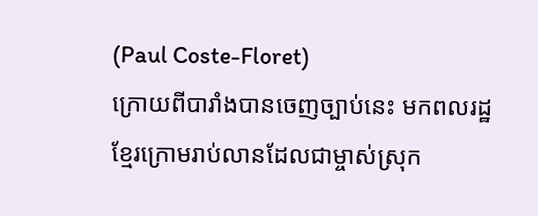(Paul Coste-Floret)
ក្រោយពីបារាំងបានចេញច្បាប់នេះ មកពលរដ្ឋខ្មែរក្រោមរាប់លានដែលជាម្ចាស់ស្រុក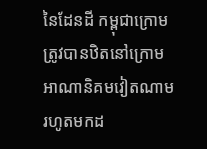នៃដែនដី កម្ពុជាក្រោម ត្រូវបានឋិតនៅក្រោមអាណានិគមវៀតណាមរហូតមកដ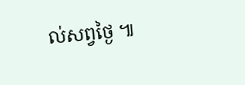ល់សព្វថ្ងៃ ៕